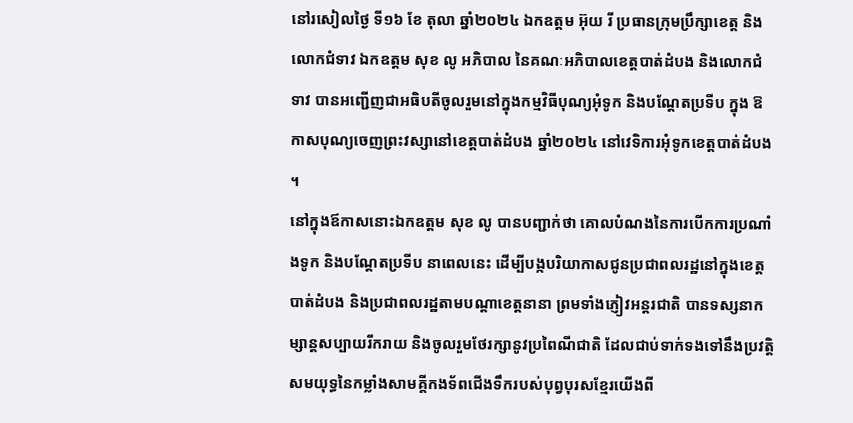នៅរសៀលថ្ងៃ ទី១៦ ខែ តុលា ឆ្នាំ២០២៤ ឯកឧត្តម អ៊ុយ រី ប្រធានក្រុមប្រឹក្សាខេត្ត និងលោកជំទាវ ឯកឧត្តម សុខ លូ អភិបាល នៃគណៈអភិបាលខេត្តបាត់ដំបង និងលោកជំទាវ បានអញ្ជើញជាអធិបតីចូលរួមនៅក្នុងកម្មវិធីបុណ្យអុំទូក និងបណ្តែតប្រទីប ក្នុង ឱកាសបុណ្យចេញព្រះវស្សានៅខេត្តបាត់ដំបង ឆ្នាំ២០២៤ នៅវេទិការអុំទូកខេត្តបាត់ដំបង ។
នៅក្នុងឪកាសនោះឯកឧត្តម សុខ លូ បានបញ្ជាក់ថា គោលបំណងនៃការបើកការប្រណាំងទូក និងបណ្តែតប្រទីប នាពេលនេះ ដើម្បីបង្កបរិយាកាសជូនប្រជាពលរដ្ឋនៅក្នុងខេត្តបាត់ដំបង និងប្រជាពលរដ្ឋតាមបណ្តាខេត្តនានា ព្រមទាំងភ្ញៀវអន្តរជាតិ បានទស្សនាកម្សាន្តសប្បាយរីករាយ និងចូលរួមថែរក្សានូវប្រពៃណីជាតិ ដែលជាប់ទាក់ទងទៅនឹងប្រវត្តិសមយុទ្ធនៃកម្លាំងសាមគ្គីកងទ័ពជើងទឹករបស់បុព្វបុរសខ្មែរយើងពី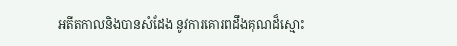អតីតកាលនិងបានសំដែង នូវការគោរពដឹងគុណដ៏ស្មោះ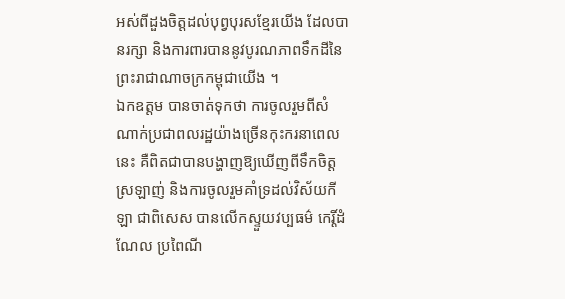អស់ពីដួងចិត្តដល់បុព្វបុរសខ្មែរយើង ដែលបានរក្សា និងការពារបាននូវបូរណភាពទឹកដីនៃព្រះរាជាណាចក្រកម្ពុជាយើង ។
ឯកឧត្តម បានចាត់ទុកថា ការចូលរួមពីសំណាក់ប្រជាពលរដ្ឋយ៉ាងច្រើនកុះករនាពេលនេះ គឺពិតជាបានបង្ហាញឱ្យឃើញពីទឹកចិត្តស្រឡាញ់ និងការចូលរួមគាំទ្រដល់វិស័យកីឡា ជាពិសេស បានលើកស្ទួយវប្បធម៌ កេរ្តិ៍ដំណែល ប្រពៃណី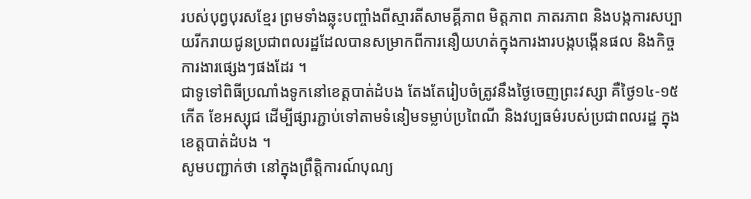របស់បុព្វបុរសខ្មែរ ព្រមទាំងឆ្លុះបញ្ចាំងពីស្មារតីសាមគ្គីភាព មិត្តភាព ភាតរភាព និងបង្កការសប្បាយរីករាយជូនប្រជាពលរដ្ឋដែលបានសម្រាកពីការនឿយហត់ក្នុងការងារបង្កបង្កើនផល និងកិច្ចការងារផ្សេងៗផងដែរ ។
ជាទូទៅពិធីប្រណាំងទូកនៅខេត្តបាត់ដំបង តែងតែរៀបចំត្រូវនឹងថ្ងៃចេញព្រះវស្សា គឺថ្ងៃ១៤-១៥ កើត ខែអស្សុជ ដើម្បីផ្សារភ្ជាប់ទៅតាមទំនៀមទម្លាប់ប្រពៃណី និងវប្បធម៌របស់ប្រជាពលរដ្ឋ ក្នុងខេត្តបាត់ដំបង ។
សូមបញ្ជាក់ថា នៅក្នុងព្រឹត្តិការណ៍បុណ្យ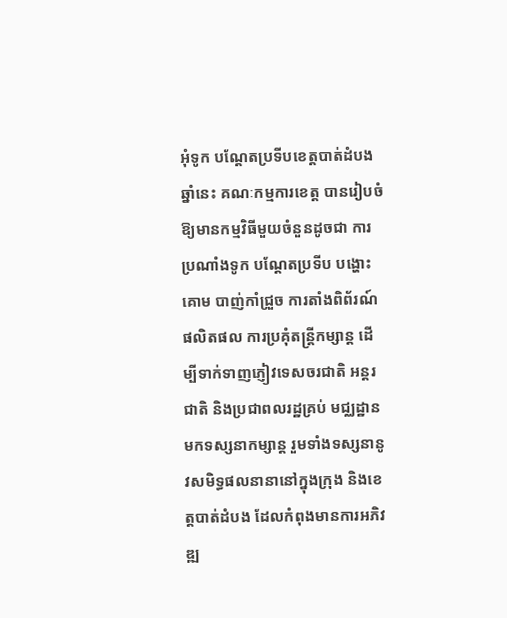អុំទូក បណ្តែតប្រទីបខេត្តបាត់ដំបង ឆ្នាំនេះ គណៈកម្មការខេត្ត បានរៀបចំឱ្យមានកម្មវិធីមួយចំនួនដូចជា ការប្រណាំងទូក បណ្តែតប្រទីប បង្ហោះគោម បាញ់កាំជ្រួច ការតាំងពិព័រណ៍ផលិតផល ការប្រគុំតន្ត្រីកម្សាន្ត ដើម្បីទាក់ទាញភ្ញៀវទេសចរជាតិ អន្តរជាតិ និងប្រជាពលរដ្ឋគ្រប់ មជ្ឈដ្ឋានមកទស្សនាកម្សាន្ត រួមទាំងទស្សនានូវសមិទ្ធផលនានានៅក្នុងក្រុង និងខេត្តបាត់ដំបង ដែលកំពុងមានការអភិវឌ្ឍ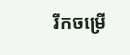រីកចម្រើ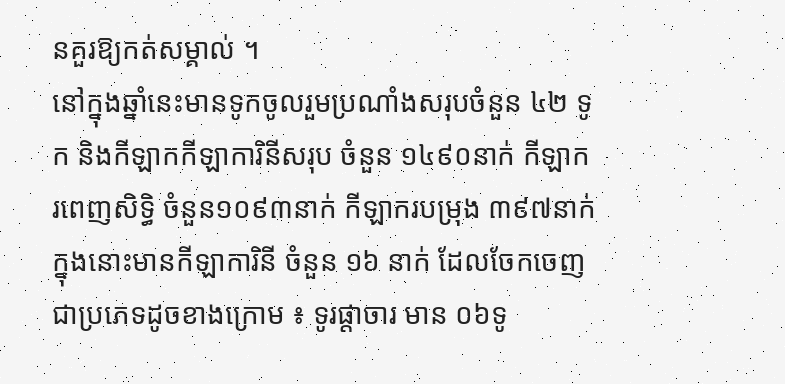នគួរឱ្យកត់សម្គាល់ ។
នៅក្នុងឆ្នាំនេះមានទូកចូលរួមប្រណាំងសរុបចំនួន ៤២ ទូក និងកីឡាកកីឡាការិនីសរុប ចំនួន ១៤៩០នាក់ កីឡាករពេញសិទ្ធិ ចំនួន១០៩៣នាក់ កីឡាករបម្រុង ៣៩៧នាក់ ក្នុងនោះមានកីឡាការិនី ចំនួន ១៦ នាក់ ដែលចែកចេញជាប្រភេទដូចខាងក្រោម ៖ ទូរផ្តាចារ មាន ០៦ទូ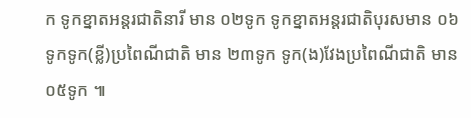ក ទូកខ្នាតអន្តរជាតិនារី មាន ០២ទូក ទូកខ្នាតអន្តរជាតិបុរសមាន ០៦ទូកទូក(ខ្លី)ប្រពៃណីជាតិ មាន ២៣ទូក ទូក(ង)វែងប្រពៃណីជាតិ មាន ០៥ទូក ៕